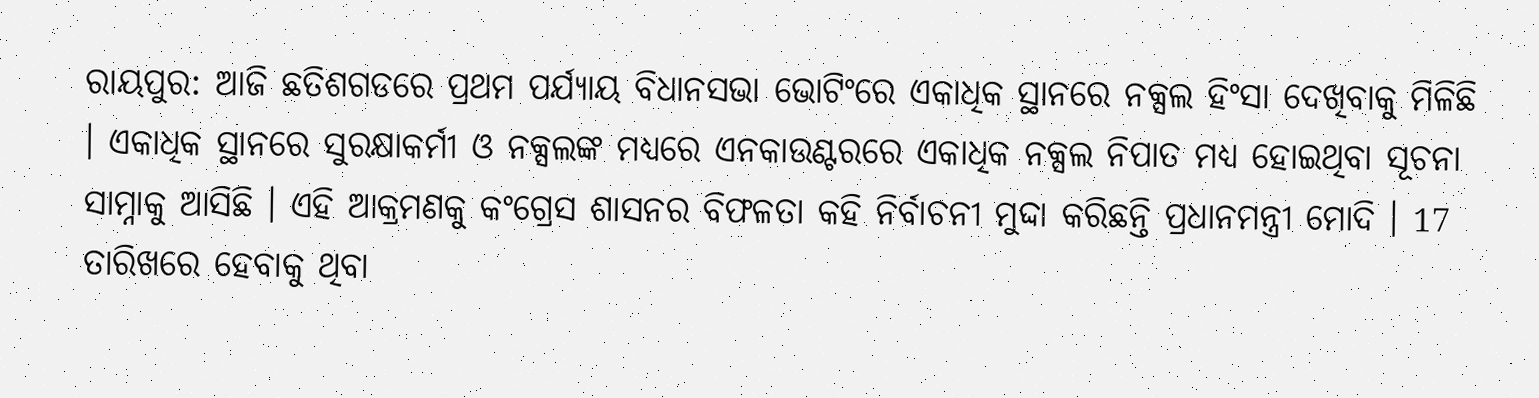ରାୟପୁର: ଆଜି ଛତିଶଗଡରେ ପ୍ରଥମ ପର୍ଯ୍ୟାୟ ବିଧାନସଭା ଭୋଟିଂରେ ଏକାଧିକ ସ୍ଥାନରେ ନକ୍ସଲ ହିଂସା ଦେଖିବାକୁ ମିଳିଛି । ଏକାଧିକ ସ୍ଥାନରେ ସୁରକ୍ଷାକର୍ମୀ ଓ ନକ୍ସଲଙ୍କ ମଧ୍ୟରେ ଏନକାଉଣ୍ଟରରେ ଏକାଧିକ ନକ୍ସଲ ନିପାତ ମଧ୍ୟ ହୋଇଥିବା ସୂଚନା ସାମ୍ନାକୁ ଆସିଛି । ଏହି ଆକ୍ରମଣକୁ କଂଗ୍ରେସ ଶାସନର ବିଫଳତା କହି ନିର୍ବାଚନୀ ମୁଦ୍ଦା କରିଛନ୍ତି ପ୍ରଧାନମନ୍ତ୍ରୀ ମୋଦି । 17 ତାରିଖରେ ହେବାକୁ ଥିବା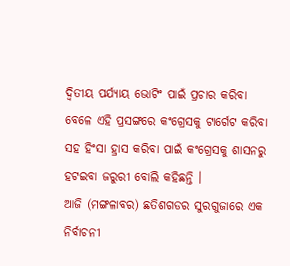ଦ୍ବିତୀୟ ପର୍ଯ୍ୟାୟ ଭୋଟିଂ ପାଇଁ ପ୍ରଚାର କରିବା ବେଳେ ଏହି ପ୍ରସଙ୍ଗରେ କଂଗ୍ରେସକୁ ଟାର୍ଗେଟ କରିବା ସହ ହିଂସା ହ୍ରାସ କରିବା ପାଇଁ କଂଗ୍ରେସକୁ ଶାସନରୁ ହଟଇବା ଜରୁରୀ ବୋଲି କହିଛନ୍ତି ।
ଆଜି (ମଙ୍ଗଳାବର) ଛତିଶଗଡର ସୁରଗୁଜାରେ ଏକ ନିର୍ବାଚନୀ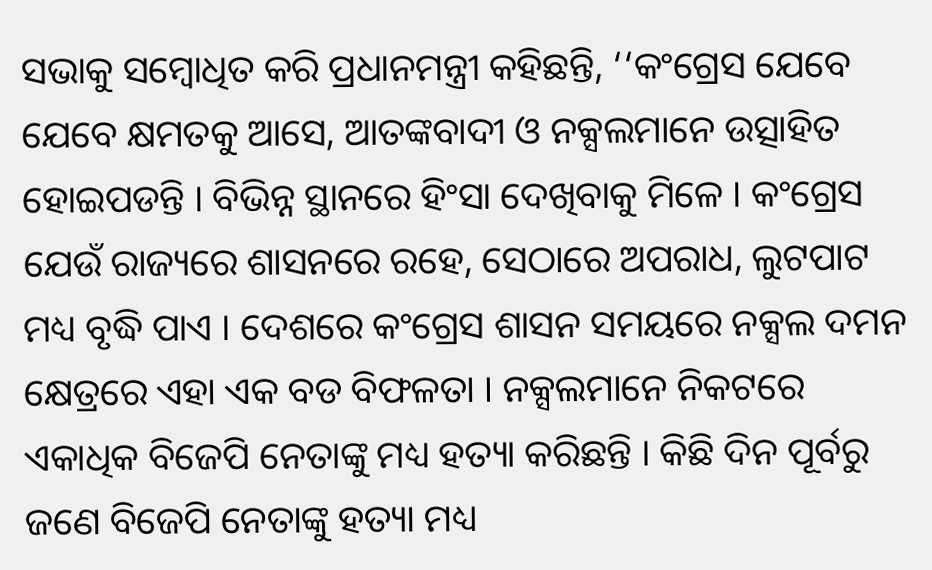ସଭାକୁ ସମ୍ବୋଧିତ କରି ପ୍ରଧାନମନ୍ତ୍ରୀ କହିଛନ୍ତି, ‘‘କଂଗ୍ରେସ ଯେବେ ଯେବେ କ୍ଷମତକୁ ଆସେ, ଆତଙ୍କବାଦୀ ଓ ନକ୍ସଲମାନେ ଉତ୍ସାହିତ ହୋଇପଡନ୍ତି । ବିଭିନ୍ନ ସ୍ଥାନରେ ହିଂସା ଦେଖିବାକୁ ମିଳେ । କଂଗ୍ରେସ ଯେଉଁ ରାଜ୍ୟରେ ଶାସନରେ ରହେ, ସେଠାରେ ଅପରାଧ, ଲୁଟପାଟ ମଧ୍ୟ ବୃଦ୍ଧି ପାଏ । ଦେଶରେ କଂଗ୍ରେସ ଶାସନ ସମୟରେ ନକ୍ସଲ ଦମନ କ୍ଷେତ୍ରରେ ଏହା ଏକ ବଡ ବିଫଳତା । ନକ୍ସଲମାନେ ନିକଟରେ ଏକାଧିକ ବିଜେପି ନେତାଙ୍କୁ ମଧ୍ୟ ହତ୍ୟା କରିଛନ୍ତି । କିଛି ଦିନ ପୂର୍ବରୁ ଜଣେ ବିଜେପି ନେତାଙ୍କୁ ହତ୍ୟା ମଧ୍ୟ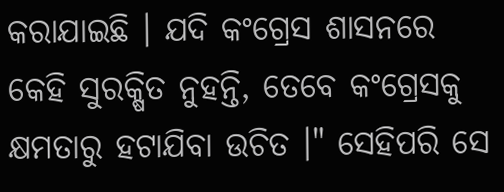କରାଯାଇଛି । ଯଦି କଂଗ୍ରେସ ଶାସନରେ କେହି ସୁରକ୍ଷିତ ନୁହନ୍ତି, ତେବେ କଂଗ୍ରେସକୁ କ୍ଷମତାରୁ ହଟାଯିବା ଉଚିତ ।" ସେହିପରି ସେ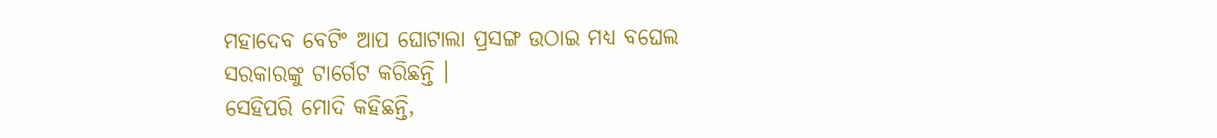ମହାଦେବ ବେଟିଂ ଆପ ଘୋଟାଲା ପ୍ରସଙ୍ଗ ଉଠାଇ ମଧ୍ୟ ବଘେଲ ସରକାରଙ୍କୁ ଟାର୍ଗେଟ କରିଛନ୍ତି ।
ସେହିପରି ମୋଦି କହିଛନ୍ତି,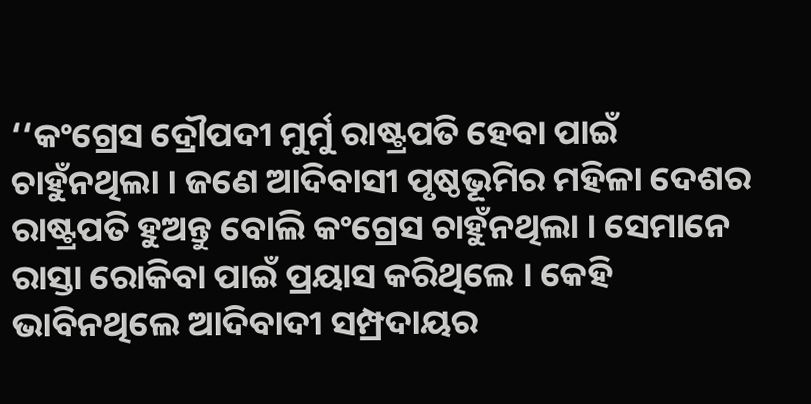‘‘କଂଗ୍ରେସ ଦ୍ରୌପଦୀ ମୁର୍ମୁ ରାଷ୍ଟ୍ରପତି ହେବା ପାଇଁ ଚାହୁଁନଥିଲା । ଜଣେ ଆଦିବାସୀ ପୃଷ୍ଠଭୂମିର ମହିଳା ଦେଶର ରାଷ୍ଟ୍ରପତି ହୁଅନ୍ତୁ ବୋଲି କଂଗ୍ରେସ ଚାହୁଁନଥିଲା । ସେମାନେ ରାସ୍ତା ରୋକିବା ପାଇଁ ପ୍ରୟାସ କରିଥିଲେ । କେହି ଭାବିନଥିଲେ ଆଦିବାଦୀ ସମ୍ପ୍ରଦାୟର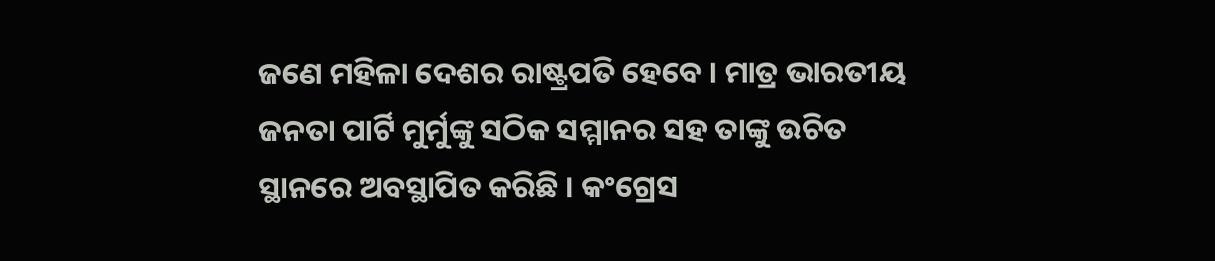ଜଣେ ମହିଳା ଦେଶର ରାଷ୍ଟ୍ରପତି ହେବେ । ମାତ୍ର ଭାରତୀୟ ଜନତା ପାର୍ଟି ମୁର୍ମୁଙ୍କୁ ସଠିକ ସମ୍ମାନର ସହ ତାଙ୍କୁ ଉଚିତ ସ୍ଥାନରେ ଅବସ୍ଥାପିତ କରିଛି । କଂଗ୍ରେସ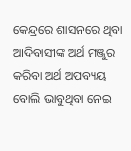କେନ୍ଦ୍ରରେ ଶାସନରେ ଥିବା ଆଦିବାସୀଙ୍କ ଅର୍ଥ ମଞ୍ଜୁର କରିବା ଅର୍ଥ ଅପବ୍ୟୟ ବୋଲି ଭାବୁଥିବା ନେଇ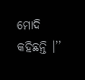ମୋଦି କହିଛନ୍ତି ।’’